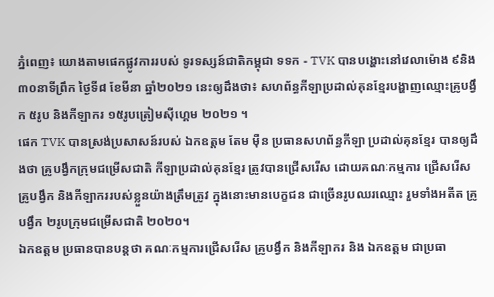ភ្នំពេញ៖ យោងតាមផេកផ្លូវការរបស់ ទូរទស្សន៍ជាតិកម្ពុជា ទទក - TVK បានបង្ហោះនៅវេលាម៉ោង ៩និង៣០នាទីព្រឹក ថ្ងៃទី៨ ខែមីនា ឆ្នាំ២០២១ នេះឲ្យដឹងថា៖ សហព័ន្ធកីឡាប្រដាល់គុនខ្មែរបង្ហាញឈ្មោះគ្រូបង្វឹក ៥រូប និងកីឡាករ ១៥រូបត្រៀមស៊ីហ្គេម ២០២១ ។
ផេក TVK បានស្រង់ប្រសាសន៍របស់ ឯកឧត្តម តែម ម៉ឺន ប្រធានសហព័ន្ធកីឡា ប្រដាល់គុនខ្មែរ បានឲ្យដឹងថា គ្រូបង្វឹកក្រុមជម្រើសជាតិ កីឡាប្រដាល់គុនខ្មែរ ត្រូវបានជ្រើសរើស ដោយគណៈកម្មការ ជ្រើសរើស គ្រូបង្វឹក និងកីឡាកររបស់ខ្លួនយ៉ាងត្រឹមត្រូវ ក្នុងនោះមានបេក្ខជន ជាច្រើនរូបឈរឈ្មោះ រួមទាំងអតីត គ្រូបង្វឹក ២រូបក្រុមជម្រើសជាតិ ២០២០។
ឯកឧត្ដម ប្រធានបានបន្តថា គណៈកម្មការជ្រើសរើស គ្រូបង្វឹក និងកីឡាករ និង ឯកឧត្ដម ជាប្រធា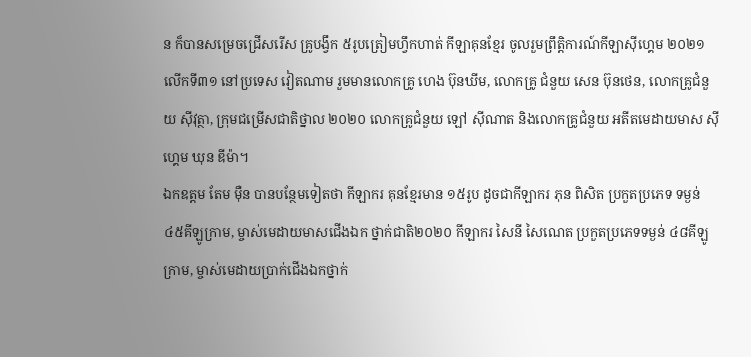ន ក៏បានសម្រេចជ្រើសរើស គ្រូបង្វឹក ៥រូបត្រៀមហ្វឹកហាត់ កីឡាគុនខ្មែរ ចូលរួមព្រឹត្តិការណ៍កីឡាស៊ីហ្គេម ២០២១ លើកទី៣១ នៅប្រទេស វៀតណាម រួមមានលោកគ្រូ ហេង ប៊ុនឃីម, លោកគ្រូ ជំនួយ សេន ប៊ុនថេន, លោកគ្រូជំនួយ ស៊ីវុត្ថា, ក្រុមជម្រើសជាតិថ្នាល ២០២០ លោកគ្រូជំនួយ ឡៅ ស៊ីណាត និងលោកគ្រូជំនួយ អតីតមេដាយមាស ស៊ីហ្គេម ឃុន ឌីម៉ា។
ឯកឧត្តម តែម ម៉ឺន បានបន្ថែមទៀតថា កីឡាករ គុនខ្មែរមាន ១៥រូប ដូចជាកីឡាករ ភុន ពិសិត ប្រកួតប្រភេទ ទម្ងន់ ៤៥គីឡូក្រាម, ម្ចាស់មេដាយមាសជើងឯក ថ្នាក់ជាតិ២០២០ កីឡាករ សៃនី សៃណេត ប្រកួតប្រភេទទម្ងន់ ៤៨គីឡូក្រាម, ម្ចាស់មេដាយប្រាក់ជើងឯកថ្នាក់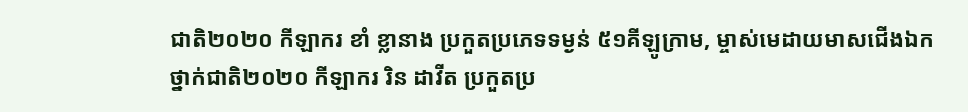ជាតិ២០២០ កីឡាករ ខាំ ខ្លានាង ប្រកួតប្រភេទទម្ងន់ ៥១គីឡូក្រាម, ម្ចាស់មេដាយមាសជើងឯកថ្នាក់ជាតិ២០២០ កីឡាករ រិន ដាវីត ប្រកួតប្រ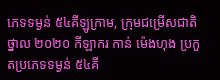ភេទទម្ងន់ ៥៤គីឡូក្រាម, ក្រុមជម្រើសជាតិថ្នាល ២០២០ កីឡាករ កាន់ ម៉េងហុង ប្រកួតប្រភេទទម្ងន់ ៥៤គី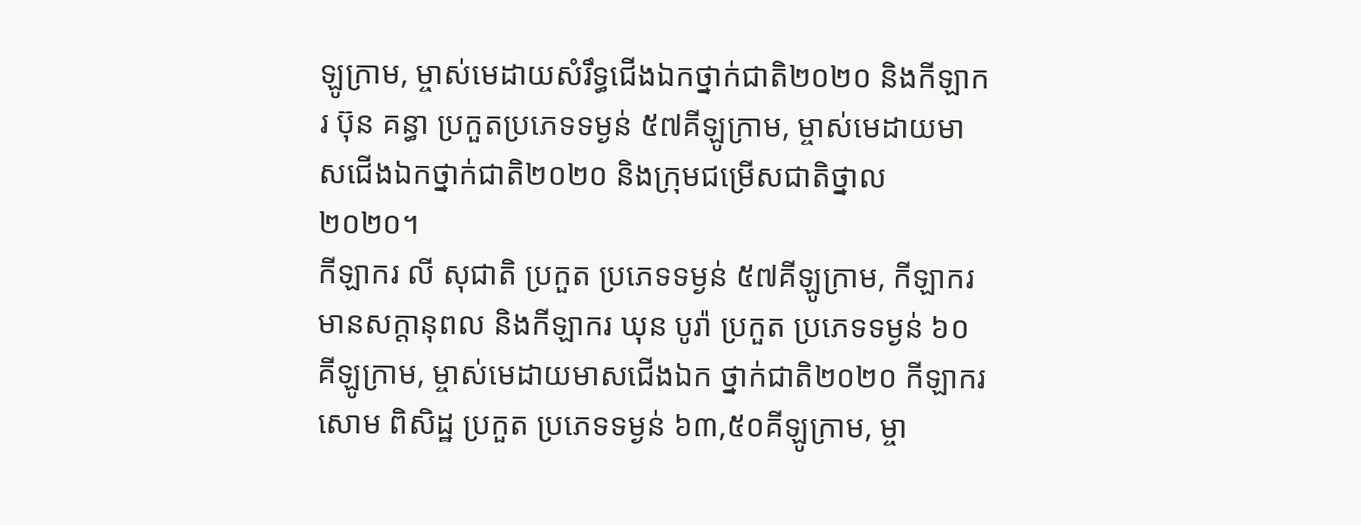ឡូក្រាម, ម្ចាស់មេដាយសំរឹទ្ធជើងឯកថ្នាក់ជាតិ២០២០ និងកីឡាករ ប៊ុន គន្ធា ប្រកួតប្រភេទទម្ងន់ ៥៧គីឡូក្រាម, ម្ចាស់មេដាយមាសជើងឯកថ្នាក់ជាតិ២០២០ និងក្រុមជម្រើសជាតិថ្នាល ២០២០។
កីឡាករ លី សុជាតិ ប្រកួត ប្រភេទទម្ងន់ ៥៧គីឡូក្រាម, កីឡាករ មានសក្តានុពល និងកីឡាករ ឃុន បូរ៉ា ប្រកួត ប្រភេទទម្ងន់ ៦០គីឡូក្រាម, ម្ចាស់មេដាយមាសជើងឯក ថ្នាក់ជាតិ២០២០ កីឡាករ សោម ពិសិដ្ឋ ប្រកួត ប្រភេទទម្ងន់ ៦៣,៥០គីឡូក្រាម, ម្ចា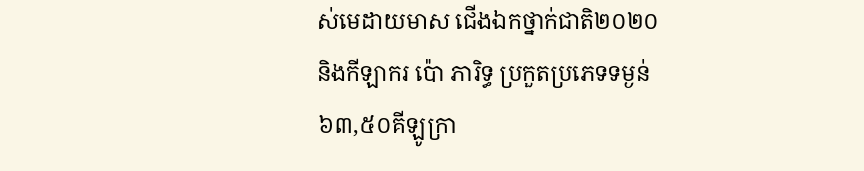ស់មេដាយមាស ជើងឯកថ្នាក់ជាតិ២០២០ និងកីឡាករ ប៉ោ ភារិទ្ធ ប្រកួតប្រភេទទម្ងន់ ៦៣,៥០គីឡូក្រា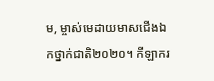ម, ម្ចាស់មេដាយមាសជើងឯកថ្នាក់ជាតិ២០២០។ កីឡាករ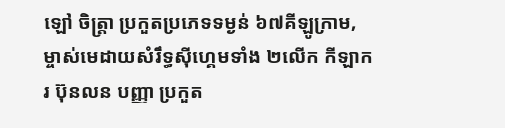ឡៅ ចិត្ត្រា ប្រកួតប្រភេទទម្ងន់ ៦៧គីឡូក្រាម, ម្ចាស់មេដាយសំរឹទ្ធស៊ីហ្គេមទាំង ២លើក កីឡាករ ប៊ុនលន បញ្ញា ប្រកួត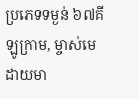ប្រភេទទម្ងន់ ៦៧គីឡូក្រាម, ម្ចាស់មេដាយមា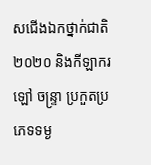សជើងឯកថ្នាក់ជាតិ២០២០ និងកីឡាករ ឡៅ ចន្ទ្រា ប្រកួតប្រភេទទម្ង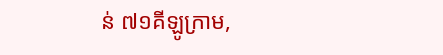ន់ ៧១គីឡូក្រាម,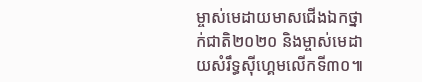ម្ចាស់មេដាយមាសជើងឯកថ្នាក់ជាតិ២០២០ និងម្ចាស់មេដាយសំរឹទ្ធស៊ីហ្គេមលើកទី៣០៕